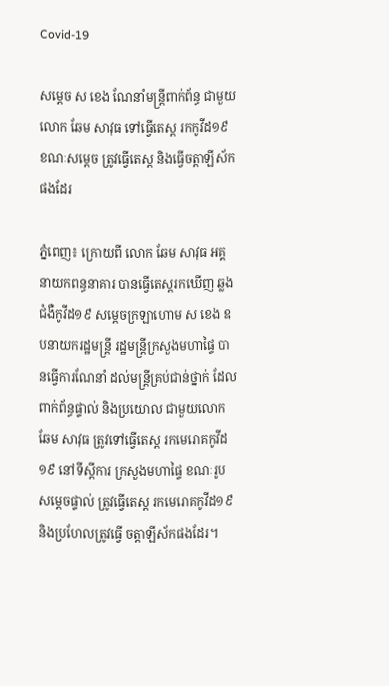Covid-19

សម្ដេច ស ខេង ណែនាំមន្រ្តីពាក់ព័ន្ធ ជាមួយលោក ឆែម សាវុធ ទៅធ្វើតេស្ត រកកូវីដ១៩ ខណៈសម្ដេច ត្រូវធ្វើតេស្ត និងធ្វើចត្តាឡីស័កផងដែរ

ភ្នំពេញ៖ ក្រោយពី លោក ឆែម សាវុធ អគ្គនាយកពន្ធនាគារ បានធ្វើតេស្តរកឃើញ ឆ្លងជំងឺកូវីដ១៩ សម្ដេចក្រឡាហោម ស ខេង ឧបនាយករដ្ឋមន្រ្តី រដ្ឋមន្រ្តីក្រសួងមហាផ្ទៃ បានធ្វើការណែនាំ ដល់មន្រ្តីគ្រប់ជាន់ថ្នាក់ ដែលពាក់ព័ន្ធផ្ទាល់ និងប្រយោល ជាមួយលោក ឆែម សាវុធ ត្រូវទៅធ្វើតេស្ត រកមេរោគកូវីដ១៩ នៅទីស្ដីការ ក្រសួងមហាផ្ទៃ ខណៈរូបសម្ដេចផ្ទាល់ ត្រូវធ្វើតេស្ត រកមេរោគកូវីដ១៩ និងប្រហែលត្រូវធ្វើ ចត្តាឡីស័កផងដែរ។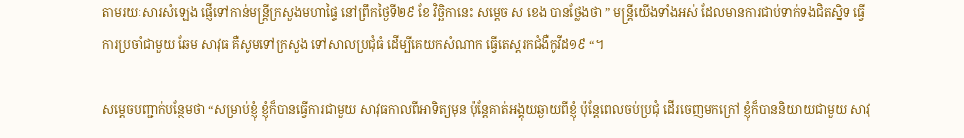តាមរយៈសារសំឡេង ផ្ញើទៅកាន់មន្រ្តីក្រសួងមហាផ្ទៃ នៅព្រឹកថ្ងៃទី២៩ ខែ វិច្ឆិកានេះ សម្ដេច ស ខេង បានថ្លែងថា ” មន្រ្តីយើងទាំងអស់ ដែលមានការជាប់ទាក់ទងជិតស្និទ ធ្វើការប្រចាំជាមួយ ឆែម សាវុធ គឺសូមទៅក្រសួង ទៅសាលប្រជុំធំ ដើម្បីគេយកសំណាក ធ្វើតេស្តរកជំងឺកូវីដ១៩ “។

សម្ដេចបញ្ជាក់បន្ថែមថា “សម្រាប់ខ្ញុំ ខ្ញុំក៏បានធ្វើការជាមួយ សាវុធកាលពីអាទិត្យមុន ប៉ុន្តែគាត់អង្គុយឆ្ងាយពីខ្ញុំ ប៉ុន្តែពេលចប់ប្រជុំ ដើរចេញមកក្រៅ ខ្ញុំក៏បាននិយាយជាមួយ សាវុ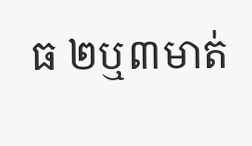ធ ២ឬ៣មាត់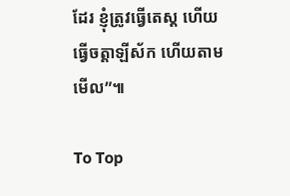ដែរ ខ្ញុំត្រូវធ្វើតេស្ត ហើយធ្វើចត្តាឡីស័ក ហើយតាមមើល”៕

To Top